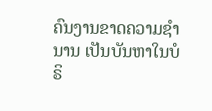ຄົນງານຂາດຄວາມຊໍານານ ເປັນບັນຫາໃນບໍຣິ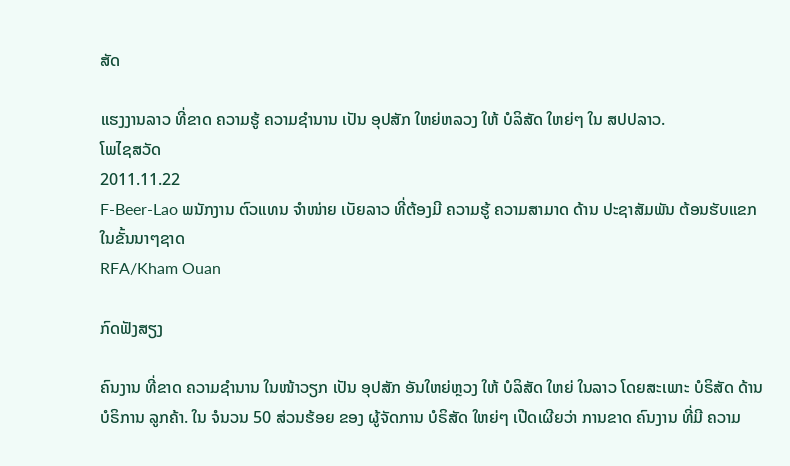ສັດ

ແຮງງານລາວ ທີ່ຂາດ ຄວາມຮູ້ ຄວາມຊໍານານ ເປັນ ອຸປສັກ ໃຫຍ່ຫລວງ ໃຫ້ ບໍລິສັດ ໃຫຍ່ໆ ໃນ ສປປລາວ.
ໂພໄຊສວັດ
2011.11.22
F-Beer-Lao ພນັກງານ ຕົວແທນ ຈໍາໜ່າຍ ເບັຍລາວ ທີ່ຕ້ອງມີ ຄວາມຮູ້ ຄວາມສາມາດ ດ້ານ ປະຊາສັມພັນ ຕ້ອນຮັບແຂກ ໃນຂັ້ນນາໆຊາດ
RFA/Kham Ouan

ກົດຟັງສຽງ

ຄົນງານ ທີ່ຂາດ ຄວາມຊໍານານ ໃນໜ້າວຽກ ເປັນ ອຸປສັກ ອັນໃຫຍ່ຫຼວງ ໃຫ້ ບໍລິສັດ ໃຫຍ່ ໃນລາວ ໂດຍສະເພາະ ບໍຣິສັດ ດ້ານ ບໍຣິການ ລູກຄ້າ. ໃນ ຈໍນວນ 50 ສ່ວນຮ້ອຍ ຂອງ ຜູ້ຈັດການ ບໍຣິສັດ ໃຫຍ່ໆ ເປີດເຜີຍວ່າ ການຂາດ ຄົນງານ ທີ່ມີ ຄວາມ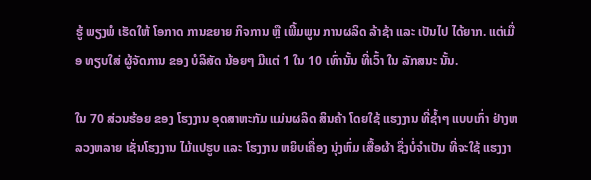ຮູ້ ພຽງພໍ ເຮັດໃຫ້ ໂອກາດ ການຂຍາຍ ກິຈການ ຫຼື ເພີ້ມພູນ ການຜລິດ ລ້າຊ້າ ແລະ ເປັນໄປ ໄດ້ຍາກ. ແຕ່ເມື່ອ ທຽບໃສ່ ຜູ້ຈັດການ ຂອງ ບໍລິສັດ ນ້ອຍໆ ມີແຕ່ 1 ໃນ 10 ເທົ່ານັ້ນ ທີ່ເວົ້າ ໃນ ລັກສນະ ນັ້ນ.

ໃນ 70 ສ່ວນຮ້ອຍ ຂອງ ໂຮງງານ ອຸດສາຫະກັມ ແມ່ນຜລິດ ສິນຄ້າ ໂດຍໃຊ້ ແຮງງານ ທີ່ຊໍ້າໆ ແບບເກົ່າ ຢ່າງຫລວງຫລາຍ ເຊັ່ນໂຮງງານ ໄມ້ແປຮູບ ແລະ ໂຮງງານ ຫຍິບເຄື່ອງ ນຸ່ງຫົ່ມ ເສື້ອຜ້າ ຊຶ່ງບໍ່ຈໍາເປັນ ທີ່ຈະໃຊ້ ແຮງງາ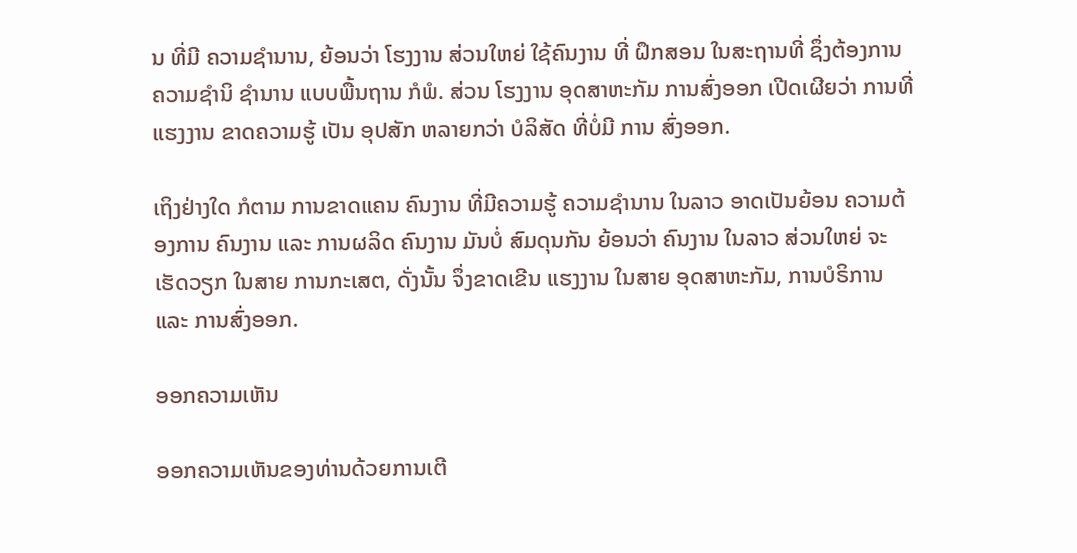ນ ທີ່ມີ ຄວາມຊໍານານ, ຍ້ອນວ່າ ໂຮງງານ ສ່ວນໃຫຍ່ ໃຊ້ຄົນງານ ທີ່ ຝຶກສອນ ໃນສະຖານທີ່ ຊຶ່ງຕ້ອງການ ຄວາມຊໍານິ ຊໍານານ ແບບພື້ນຖານ ກໍພໍ. ສ່ວນ ໂຮງງານ ອຸດສາຫະກັມ ການສົ່ງອອກ ເປີດເຜີຍວ່າ ການທີ່ ແຮງງານ ຂາດຄວາມຮູ້ ເປັນ ອຸປສັກ ຫລາຍກວ່າ ບໍລິສັດ ທີ່ບໍ່ມີ ການ ສົ່ງອອກ.

ເຖິງຢ່າງໃດ ກໍຕາມ ການຂາດແຄນ ຄົນງານ ທີ່ມີຄວາມຮູ້ ຄວາມຊໍານານ ໃນລາວ ອາດເປັນຍ້ອນ ຄວາມຕ້ອງການ ຄົນງານ ແລະ ການຜລິດ ຄົນງານ ມັນບໍ່ ສົມດຸນກັນ ຍ້ອນວ່າ ຄົນງານ ໃນລາວ ສ່ວນໃຫຍ່ ຈະເຮັດວຽກ ໃນສາຍ ການກະເສຕ, ດັ່ງນັ້ນ ຈຶ່ງຂາດເຂີນ ແຮງງານ ໃນສາຍ ອຸດສາຫະກັມ, ການບໍຣິການ ແລະ ການສົ່ງອອກ.

ອອກຄວາມເຫັນ

ອອກຄວາມເຫັນຂອງທ່ານດ້ວຍການເຕີ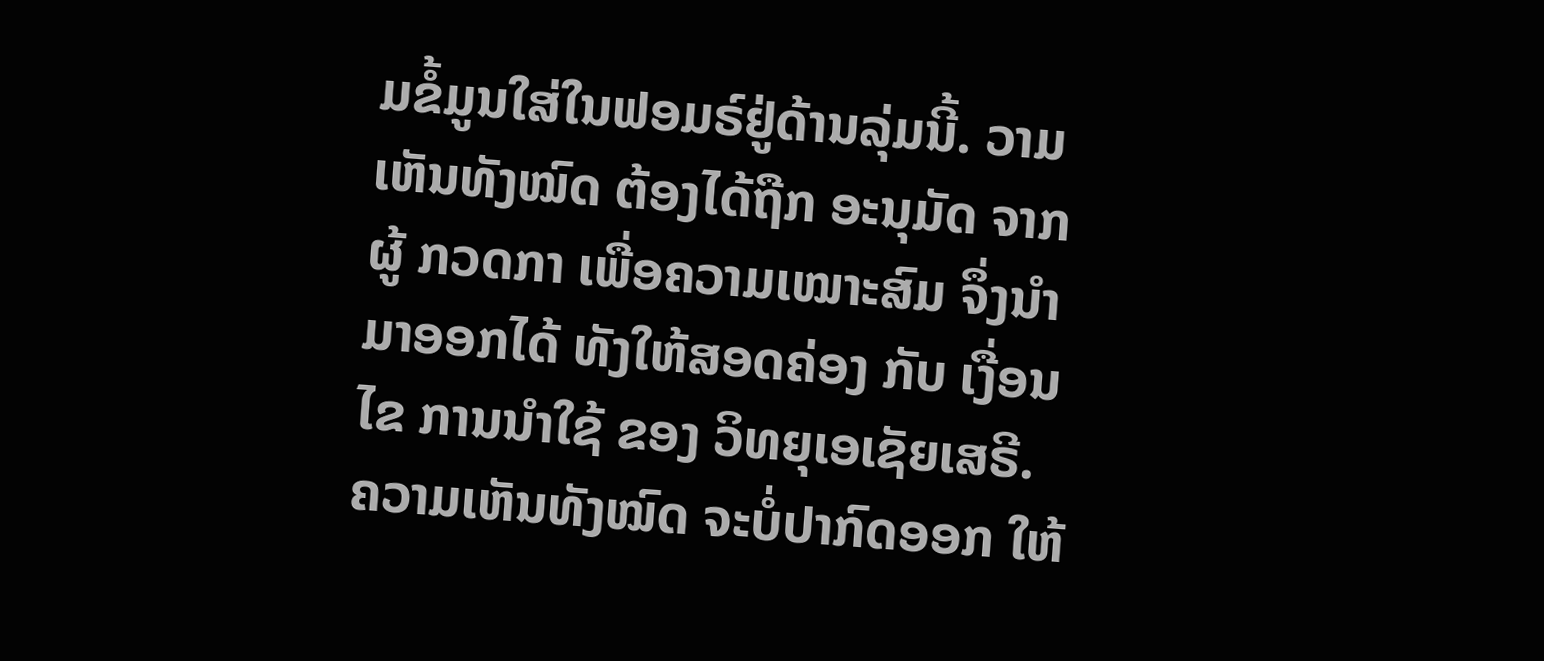ມຂໍ້ມູນໃສ່ໃນຟອມຣ໌ຢູ່ດ້ານລຸ່ມນີ້. ວາມເຫັນທັງໝົດ ຕ້ອງໄດ້ຖືກ ອະນຸມັດ ຈາກຜູ້ ກວດກາ ເພື່ອຄວາມເໝາະສົມ ຈຶ່ງນໍາມາອອກໄດ້ ທັງໃຫ້ສອດຄ່ອງ ກັບ ເງື່ອນໄຂ ການນຳໃຊ້ ຂອງ ວິທຍຸເອເຊັຍເສຣີ. ຄວາມເຫັນທັງໝົດ ຈະບໍ່ປາກົດອອກ ໃຫ້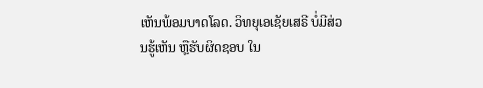ເຫັນພ້ອມບາດໂລດ. ວິທຍຸເອເຊັຍເສຣີ ບໍ່ມີສ່ວນຮູ້ເຫັນ ຫຼືຮັບຜິດຊອບ ໃນ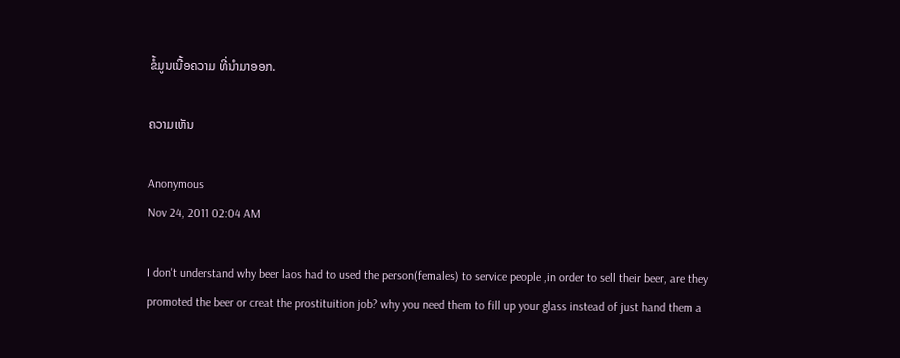ຂໍ້ມູນເນື້ອຄວາມ ທີ່ນໍາມາອອກ.

ຄວາມເຫັນ

Anonymous
Nov 24, 2011 02:04 AM

I don't understand why beer laos had to used the person(females) to service people ,in order to sell their beer, are they promoted the beer or creat the prostituition job? why you need them to fill up your glass instead of just hand them a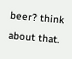beer? think about that.